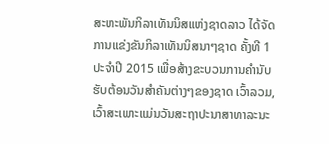ສະຫະພັນກິລາເທັນນິສແຫ່ງຊາດລາວ ໄດ້ຈັດການແຂ່ງຂັນກິລາເທັນນິສນາໆຊາດ ຄັ້ງທີ 1 ປະຈຳປີ 2015 ເພື່ອສ້າງຂະບວນການຄຳນັບຮັບຕ້ອນວັນສຳຄັນຕ່າງໆຂອງຊາດ ເວົ້າລວມ, ເວົ້າສະເພາະແມ່ນວັນສະຖາປະນາສາທາລະນະ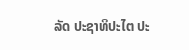ລັດ ປະຊາທິປະໄຕ ປະ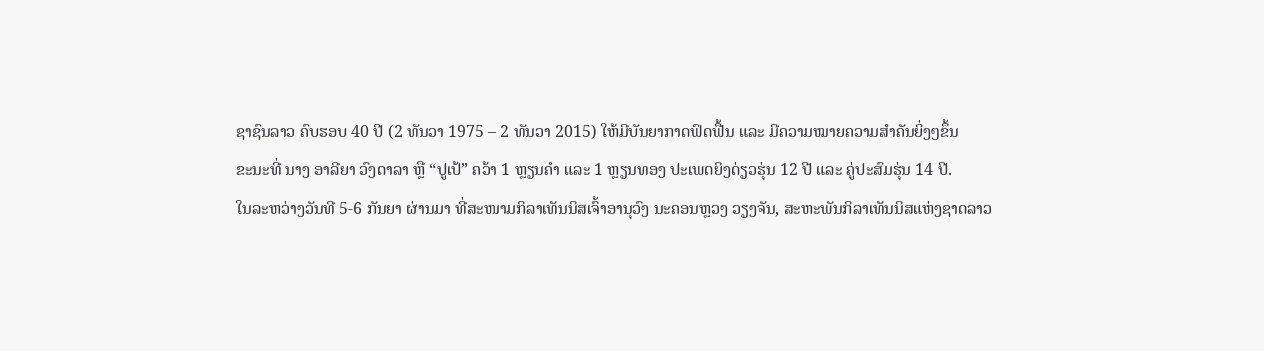ຊາຊົນລາວ ຄົບຮອບ 40 ປີ (2 ທັນວາ 1975 – 2 ທັນວາ 2015) ໃຫ້ມີບັນຍາກາດຟົດຟື້ນ ແລະ ມີຄວາມໝາຍຄວາມສຳຄັນຍິ່ງໆຂຶ້ນ
ຂະນະທີ່ ນາງ ອາລີຍາ ວົງດາລາ ຫຼື “ປູເປ້” ຄວ້າ 1 ຫຼຽນຄຳ ແລະ 1 ຫຼຽນທອງ ປະເພດຍິງດ່ຽວຮຸ່ນ 12 ປີ ແລະ ຄູ່ປະສົມຮຸ່ນ 14 ປີ.
ໃນລະຫວ່າງວັນທີ 5-6 ກັນຍາ ຜ່ານມາ ທີ່ສະໜາມກິລາເທັນນິສເຈົ້າອານຸວົງ ນະຄອນຫຼວງ ວຽງຈັນ, ສະຫະພັນກິລາເທັນນິສແຫ່ງຊາດລາວ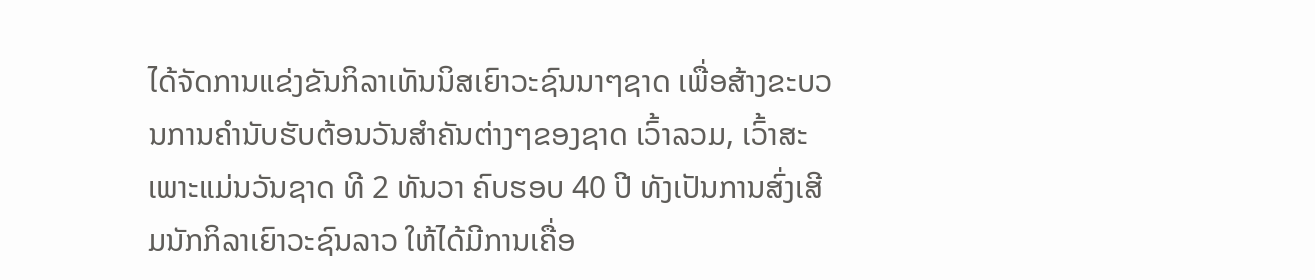ໄດ້ຈັດການແຂ່ງຂັນກິລາເທັນນິສເຍົາວະຊົນນາໆຊາດ ເພື່ອສ້າງຂະບວນການຄຳນັບຮັບຕ້ອນວັນສຳຄັນຕ່າງໆຂອງຊາດ ເວົ້າລວມ, ເວົ້າສະເພາະແມ່ນວັນຊາດ ທີ 2 ທັນວາ ຄົບຮອບ 40 ປີ ທັງເປັນການສົ່ງເສີມນັກກິລາເຍົາວະຊົນລາວ ໃຫ້ໄດ້ມີການເຄື່ອ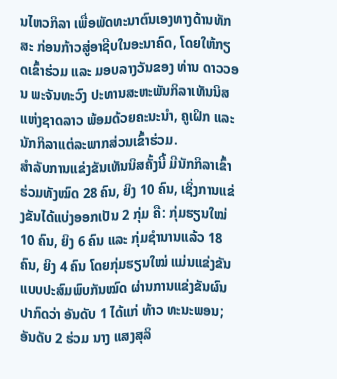ນໄຫວກິລາ ເພື່ອພັດທະນາຕົນເອງທາງດ້ານທັກສະ ກ່ອນກ້າວສູ່ອາຊີບໃນອະນາຄົດ, ໂດຍໃຫ້ກຽດເຂົ້າຮ່ວມ ແລະ ມອບລາງວັນຂອງ ທ່ານ ດາວວອນ ພະຈັນທະວົງ ປະທານສະຫະພັນກິລາເທັນນິສແຫ່ງຊາດລາວ ພ້ອມດ້ວຍຄະນະນຳ, ຄູເຝິກ ແລະ ນັກກິລາແຕ່ລະພາກສ່ວນເຂົ້າຮ່ວມ.
ສຳລັບການແຂ່ງຂັນເທັນນິສຄັ້ງນີ້ ມີນັກກິລາເຂົ້າຮ່ວມທັງໝົດ 28 ຄົນ, ຍິງ 10 ຄົນ, ເຊິ່ງການແຂ່ງຂັນໄດ້ແບ່ງອອກເປັນ 2 ກຸ່ມ ຄື: ກຸ່ມຮຽນໃໝ່ 10 ຄົນ, ຍິງ 6 ຄົນ ແລະ ກຸ່ມຊຳນານແລ້ວ 18 ຄົນ, ຍິງ 4 ຄົນ ໂດຍກຸ່ມຮຽນໃໝ່ ແມ່ນແຂ່ງຂັນແບບປະສົມພົບກັນໝົດ ຜ່ານການແຂ່ງຂັນຜົນປາກົດວ່າ ອັນດັບ 1 ໄດ້ແກ່ ທ້າວ ທະນະພອນ; ອັນດັບ 2 ຮ່ວມ ນາງ ແສງສຸລິ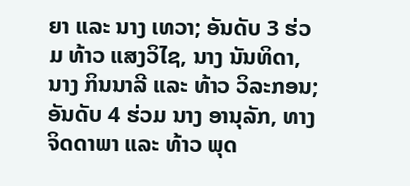ຍາ ແລະ ນາງ ເທວາ; ອັນດັບ 3 ຮ່ວມ ທ້າວ ແສງວິໄຊ, ນາງ ນັນທິດາ, ນາງ ກິນນາລີ ແລະ ທ້າວ ວິລະກອນ; ອັນດັບ 4 ຮ່ວມ ນາງ ອານຸລັກ, ທາງ ຈິດດາພາ ແລະ ທ້າວ ພຸດ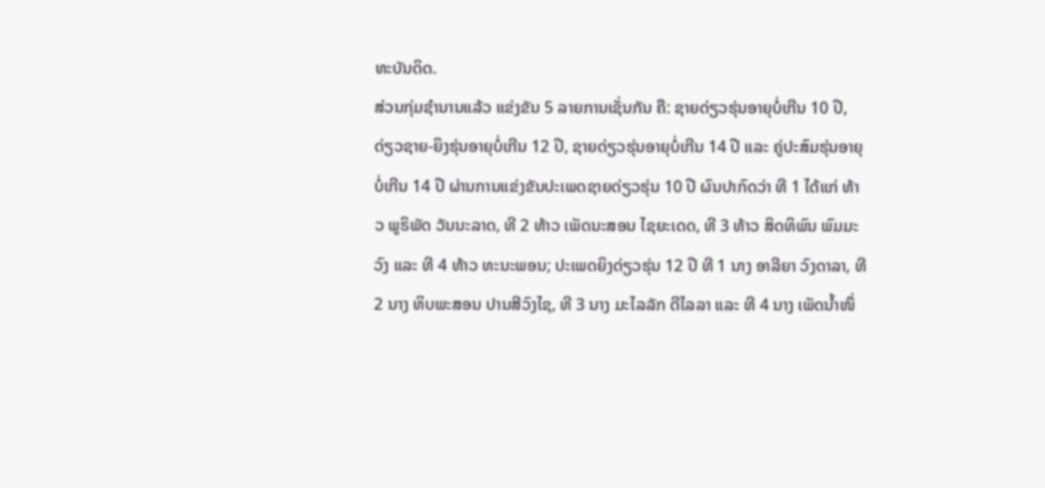ທະບັນດິດ.
ສ່ວນກຸ່ມຊຳນານແລ້ວ ແຂ່ງຂັນ 5 ລາຍການເຊັ່ນກັນ ຄື: ຊາຍດ່ຽວຮຸ່ນອາຍຸບໍ່ເກີນ 10 ປີ, ດ່ຽວຊາຍ-ຍິງຮຸ່ນອາຍຸບໍ່ເກີນ 12 ປີ, ຊາຍດ່ຽວຮຸ່ນອາຍຸບໍ່ເກີນ 14 ປີ ແລະ ຄູ່ປະສົມຮຸ່ນອາຍຸບໍ່ເກີນ 14 ປີ ຜ່ານການແຂ່ງຂັນປະເພດຊາຍດ່ຽວຮຸ່ນ 10 ປີ ຜົນປາກົດວ່າ ທີ 1 ໄດ້ແກ່ ທ້າວ ພູຣິພັດ ວັນນະລາດ, ທີ 2 ທ້າວ ເພັດນະສອນ ໄຊຍະເດດ, ທີ 3 ທ້າວ ສິດທິພົນ ພົມມະວົງ ແລະ ທີ 4 ທ້າວ ທະນະພອນ; ປະເພດຍິງດ່ຽວຮຸ່ນ 12 ປີ ທີ 1 ນາງ ອາລີຍາ ວົງດາລາ, ທີ 2 ນາງ ທິບພະສອນ ປານສີວົງໄຊ, ທີ 3 ນາງ ມະໄລລັກ ດີໄລລາ ແລະ ທີ 4 ນາງ ເພັດນ້ຳໜຶ່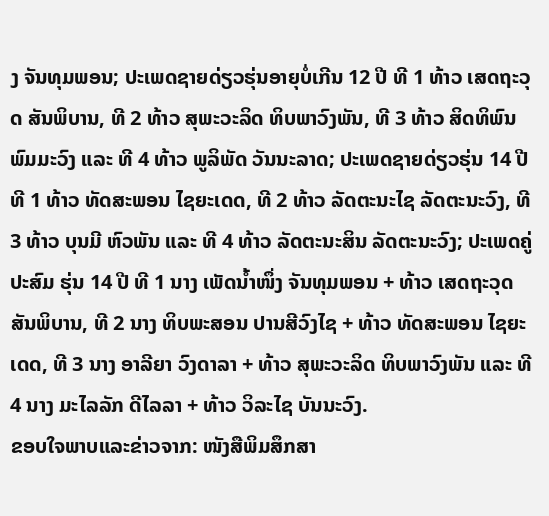ງ ຈັນທຸມພອນ; ປະເພດຊາຍດ່ຽວຮຸ່ນອາຍຸບໍ່ເກີນ 12 ປີ ທີ 1 ທ້າວ ເສດຖະວຸດ ສັນພິບານ, ທີ 2 ທ້າວ ສຸພະວະລິດ ທິບພາວົງພັນ, ທີ 3 ທ້າວ ສິດທິພົນ ພົມມະວົງ ແລະ ທີ 4 ທ້າວ ພູລິພັດ ວັນນະລາດ; ປະເພດຊາຍດ່ຽວຮຸ່ນ 14 ປີ ທີ 1 ທ້າວ ທັດສະພອນ ໄຊຍະເດດ, ທີ 2 ທ້າວ ລັດຕະນະໄຊ ລັດຕະນະວົງ, ທີ 3 ທ້າວ ບຸນມີ ຫົວພັນ ແລະ ທີ 4 ທ້າວ ລັດຕະນະສິນ ລັດຕະນະວົງ; ປະເພດຄູ່ປະສົມ ຮຸ່ນ 14 ປີ ທີ 1 ນາງ ເພັດນ້ຳໜຶ່ງ ຈັນທຸມພອນ + ທ້າວ ເສດຖະວຸດ ສັນພິບານ, ທີ 2 ນາງ ທິບພະສອນ ປານສີວົງໄຊ + ທ້າວ ທັດສະພອນ ໄຊຍະເດດ, ທີ 3 ນາງ ອາລີຍາ ວົງດາລາ + ທ້າວ ສຸພະວະລິດ ທິບພາວົງພັນ ແລະ ທີ 4 ນາງ ມະໄລລັກ ດີໄລລາ + ທ້າວ ວິລະໄຊ ບັນນະວົງ.
ຂອບໃຈພາບແລະຂ່າວຈາກ: ໜັງສືພິມສຶກສາ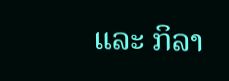ແລະ ກິລາ